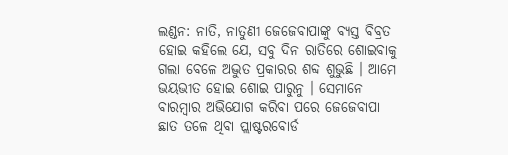ଲଣ୍ଡନ: ନାତି, ନାତୁଣୀ ଜେଜେବାପାଙ୍କୁ ବ୍ୟସ୍ତ ବିବ୍ରତ ହୋଇ କହିଲେ ଯେ, ସବୁ ଦିନ ରାତିରେ ଶୋଇବାକୁ ଗଲା ବେଳେ ଅଦ୍ଭୁତ ପ୍ରକାରର ଶବ୍ଦ ଶୁଭୁଛି । ଆମେ ଭୟଭୀତ ହୋଇ ଶୋଇ ପାରୁନୁ । ସେମାନେ ବାରମ୍ବାର ଅଭିଯୋଗ କରିବା ପରେ ଜେଜେବାପା ଛାତ ତଳେ ଥିବା ପ୍ଲାଷ୍ଟରବୋର୍ଡ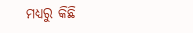ମଧ୍ୟରୁ କିଛି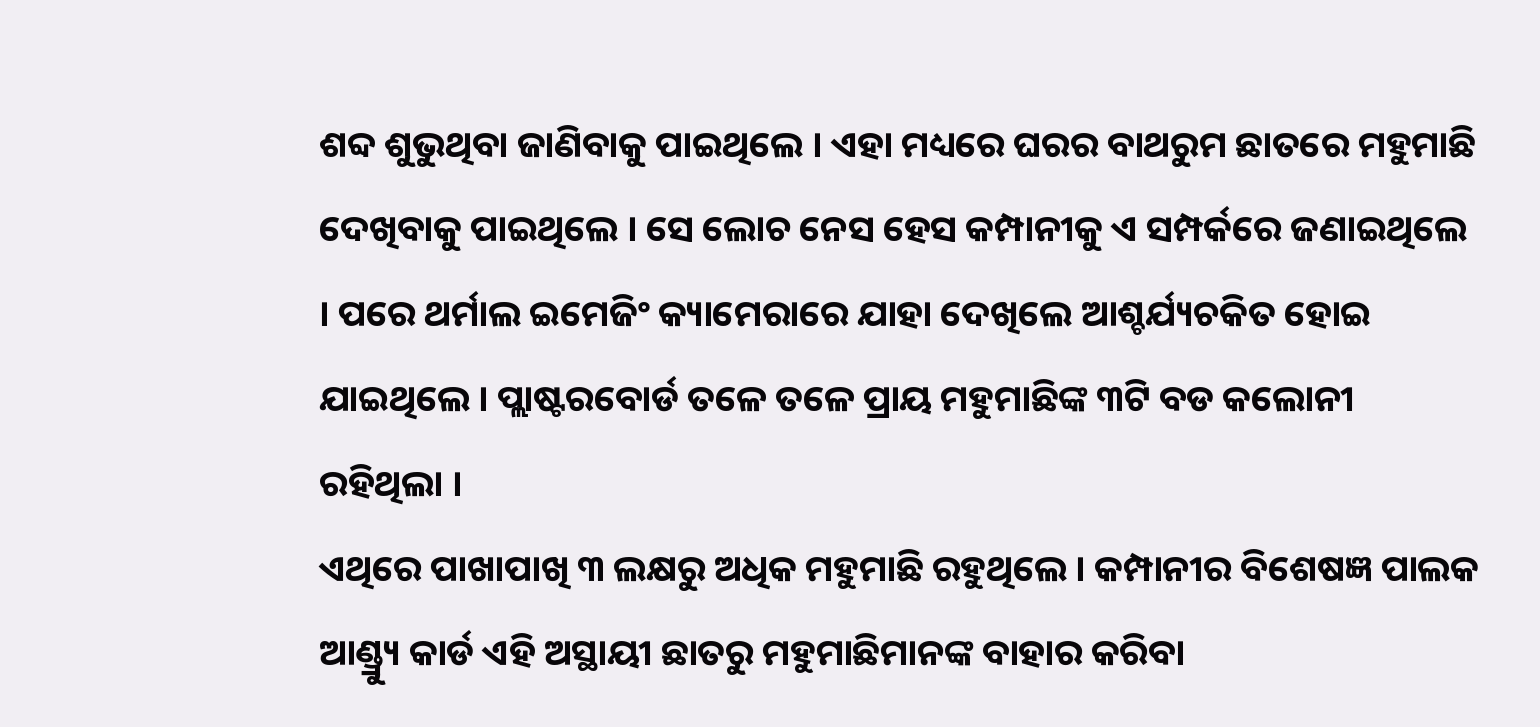ଶବ୍ଦ ଶୁଭୁଥିବା ଜାଣିବାକୁ ପାଇଥିଲେ । ଏହା ମଧ୍ୟରେ ଘରର ବାଥରୁମ ଛାତରେ ମହୁମାଛି ଦେଖିବାକୁ ପାଇଥିଲେ । ସେ ଲୋଚ ନେସ ହେସ କମ୍ପାନୀକୁ ଏ ସମ୍ପର୍କରେ ଜଣାଇଥିଲେ । ପରେ ଥର୍ମାଲ ଇମେଜିଂ କ୍ୟାମେରାରେ ଯାହା ଦେଖିଲେ ଆଶ୍ଚର୍ଯ୍ୟଚକିତ ହୋଇ ଯାଇଥିଲେ । ପ୍ଲାଷ୍ଟରବୋର୍ଡ ତଳେ ତଳେ ପ୍ରାୟ ମହୁମାଛିଙ୍କ ୩ଟି ବଡ କଲୋନୀ ରହିଥିଲା ।
ଏଥିରେ ପାଖାପାଖି ୩ ଲକ୍ଷରୁ ଅଧିକ ମହୁମାଛି ରହୁଥିଲେ । କମ୍ପାନୀର ବିଶେଷଜ୍ଞ ପାଲକ ଆଣ୍ଡ୍ର୍ୟୁ କାର୍ଡ ଏହି ଅସ୍ଥାୟୀ ଛାତରୁ ମହୁମାଛିମାନଙ୍କ ବାହାର କରିବା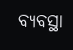ବ୍ୟବସ୍ଥା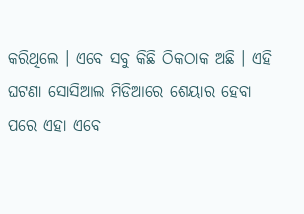କରିଥିଲେ । ଏବେ ସବୁ କିଛି ଠିକଠାକ ଅଛି । ଏହି ଘଟଣା ସୋସିଆଲ ମିଡିଆରେ ଶେୟାର ହେବା ପରେ ଏହା ଏବେ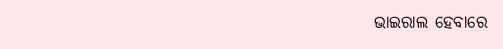ଭାଇରାଲ ହେବାରେ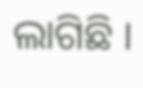ଲାଗିଛି ।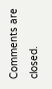Comments are closed.